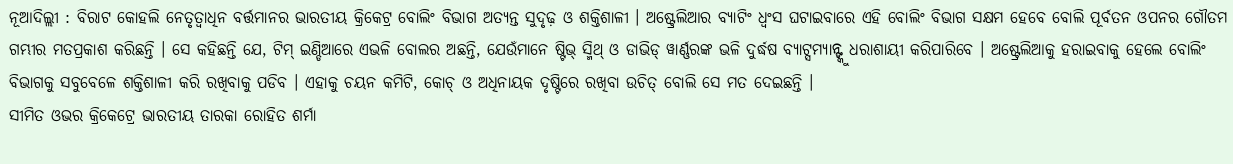ନୂଆଦିଲ୍ଲୀ : ବିରାଟ କୋହଲି ନେତୃତ୍ୱାଧିନ ବର୍ତ୍ତମାନର ଭାରତୀୟ କ୍ରିକେଟ୍ର ବୋଲିଂ ବିଭାଗ ଅତ୍ୟନ୍ତ ସୁଦୃଢ଼ ଓ ଶକ୍ତିଶାଳୀ । ଅଷ୍ଟ୍ରେଲିଆର ବ୍ୟାଟିଂ ଧ୍ୱଂସ ଘଟାଇବାରେ ଏହି ବୋଲିଂ ବିଭାଗ ସକ୍ଷମ ହେବେ ବୋଲି ପୂର୍ବତନ ଓପନର ଗୌତମ ଗମ୍ଭୀର ମତପ୍ରକାଶ କରିଛନ୍ତି । ସେ କହିଛନ୍ତି ଯେ, ଟିମ୍ ଇଣ୍ଡିଆରେ ଏଭଳି ବୋଲର ଅଛନ୍ତି, ଯେଉଁମାନେ ଷ୍ଟିଭ୍ ସ୍ମିଥ୍ ଓ ଡାଭିଡ୍ ୱାର୍ଣ୍ଣରଙ୍କ ଭଳି ଦୁର୍ଦ୍ଧଷ ବ୍ୟାଟ୍ସମ୍ୟାନ୍ଙ୍କୁ ଧରାଶାୟୀ କରିପାରିବେ । ଅଷ୍ଟ୍ରେଲିଆକୁ ହରାଇବାକୁ ହେଲେ ବୋଲିଂ ବିଭାଗକୁ ସବୁବେଳେ ଶକ୍ତିଶାଳୀ କରି ରଖିବାକୁ ପଡିବ । ଏହାକୁ ଚୟନ କମିଟି, କୋଚ୍ ଓ ଅଧିନାୟକ ଦୃଷ୍ଟିରେ ରଖିବା ଉଚିତ୍ ବୋଲି ସେ ମତ ଦେଇଛନ୍ତି ।
ସୀମିତ ଓଭର କ୍ରିକେଟ୍ରେ ଭାରତୀୟ ତାରକା ରୋହିତ ଶର୍ମା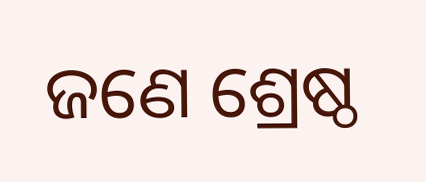ଜଣେ ଶ୍ରେଷ୍ଠ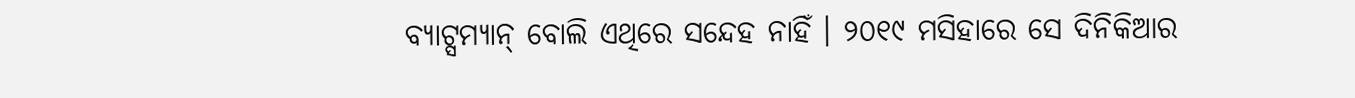ବ୍ୟାଟ୍ସମ୍ୟାନ୍ ବୋଲି ଏଥିରେ ସନ୍ଦେହ ନାହିଁ । ୨୦୧୯ ମସିହାରେ ସେ ଦିନିକିଆର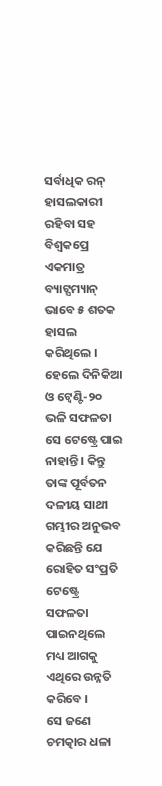ସର୍ବାଧିକ ରନ୍ ହାସଲକାରୀ ରହିବା ସହ ବିଶ୍ୱକପ୍ରେ ଏକମାତ୍ର ବ୍ୟାଟ୍ସମ୍ୟାନ୍ ଭାବେ ୫ ଶତକ ହାସଲ କରିଥିଲେ । ହେଲେ ଦିନିକିଆ ଓ ଟ୍ୱେଣ୍ଟି-୨୦ ଭଳି ସଫଳତା ସେ ଟେଷ୍ଟ୍ରେ ପାଇ ନାହାନ୍ତି । କିନ୍ତୁ ତାଙ୍କ ପୂର୍ବତନ ଦଳୀୟ ସାଥୀ ଗମ୍ଭୀର ଅନୁଭବ କରିଛନ୍ତି ଯେ ରୋହିତ ସଂପ୍ରତି ଟେଷ୍ଟ୍ରେ ସଫଳତା ପାଇନଥିଲେ ମଧ୍ୟ ଆଗକୁ ଏଥିରେ ଉନ୍ନତି କରିବେ ।
ସେ ଜଣେ ଚମତ୍କାର ଧଳା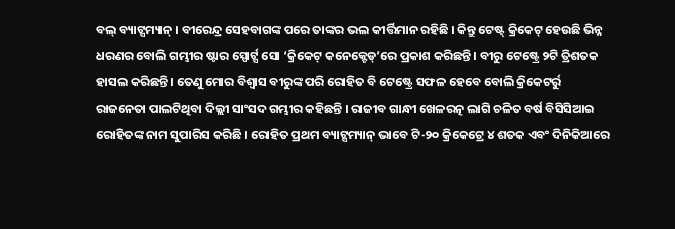ବଲ୍ ବ୍ୟାଟ୍ସମ୍ୟାନ୍ । ବୀରେନ୍ଦ୍ର ସେହବାଗଙ୍କ ପରେ ତାଙ୍କର ଭଲ କୀର୍ତ୍ତିମାନ ରହିଛି । କିନ୍ତୁ ଟେଷ୍ଟ୍ କ୍ରିକେଟ୍ ହେଉଛି ଭିନ୍ନ ଧରଣର ବୋଲି ଗମ୍ଭୀର ଷ୍ଟାର ସ୍ପୋର୍ଟ୍ସ ସୋ ‘କ୍ରିକେଟ୍ କନେକ୍ଟେଡ୍’ରେ ପ୍ରକାଶ କରିଛନ୍ତି । ବୀରୁ ଟେଷ୍ଟ୍ରେ ୨ଟି ତ୍ରିଶତକ ହାସଲ କରିଛନ୍ତି । ତେଣୁ ମୋର ବିଶ୍ୱାସ ବୀରୁଙ୍କ ପରି ରୋହିତ ବି ଟେଷ୍ଟ୍ରେ ସଫଳ ହେବେ ବୋଲି କ୍ରିକେଟର୍ରୁ ରାଜନେତା ପାଲଟିଥିବା ଦିଲ୍ଲୀ ସାଂସଦ ଗମ୍ଭୀର କହିଛନ୍ତି । ରାଜୀବ ଗାନ୍ଧୀ ଖେଳରତ୍ନ ଲାଗି ଚଳିତ ବର୍ଷ ବିସିସିଆଇ ରୋହିତଙ୍କ ନାମ ସୁପାରିସ କରିଛି । ରୋହିତ ପ୍ରଥମ ବ୍ୟାଟ୍ସମ୍ୟାନ୍ ଭାବେ ଟି-୨୦ କ୍ରିକେଟ୍ରେ ୪ ଶତକ ଏବଂ ଦିନିକିଆରେ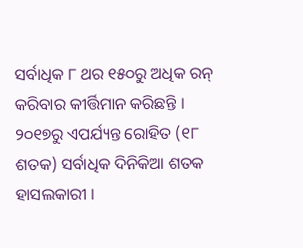ସର୍ବାଧିକ ୮ ଥର ୧୫୦ରୁ ଅଧିକ ରନ୍ କରିବାର କୀର୍ତ୍ତିମାନ କରିଛନ୍ତି । ୨୦୧୭ରୁ ଏପର୍ଯ୍ୟନ୍ତ ରୋହିତ (୧୮ ଶତକ) ସର୍ବାଧିକ ଦିନିକିଆ ଶତକ ହାସଲକାରୀ ।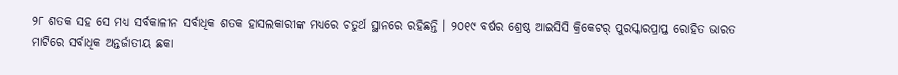୨୮ ଶତକ ସହ ସେ ମଧ୍ୟ ସର୍ବକାଳୀନ ସର୍ବାଧିକ ଶତକ ହାସଲକାରୀଙ୍କ ମଧ୍ୟରେ ଚତୁର୍ଥ ସ୍ଥାନରେ ରହିଛନ୍ତି । ୨୦୧୯ ବର୍ଷର ଶ୍ରେଷ୍ଠ ଆଇସିସି କ୍ରିକେଟର୍ ପୁରସ୍କାରପ୍ରାପ୍ତ ରୋହିତ ଭାରତ ମାଟିରେ ସର୍ବାଧିକ ଅନ୍ତର୍ଜାତୀୟ ଛକା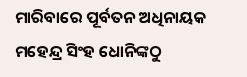ମାରିବାରେ ପୂର୍ବତନ ଅଧିନାୟକ ମହେନ୍ଦ୍ର ସିଂହ ଧୋନିଙ୍କଠୁ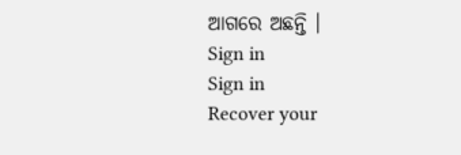ଆଗରେ ଅଛନ୍ତି ।
Sign in
Sign in
Recover your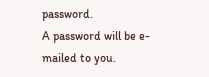password.
A password will be e-mailed to you.